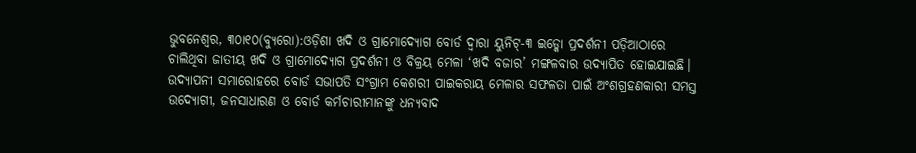ଭୁବନେଶ୍ୱର, ୩୦ା୧୦(ବ୍ୟୁରୋ):ଓଡ଼ିଶା ଖଦି ଓ ଗ୍ରାମୋଦ୍ୟୋଗ ବୋର୍ଡ ଦ୍ୱାରା ୟୁନିଟ୍-୩ ଇଡ୍କୋ ପ୍ରଦର୍ଶନୀ ପଡ଼ିଆଠାରେ ଚାଲିଥିବା ଜାତୀୟ ଖଦି ଓ ଗ୍ରାମୋଦ୍ୟୋଗ ପ୍ରଦର୍ଶନୀ ଓ ବିକ୍ରୟ ମେଳା ‘ଖଦି ବଜାର’ ମଙ୍ଗଳବାର ଉଦ୍ଯାପିତ ହୋଇଯାଇଛି। ଉଦ୍ଯାପନୀ ସମାରୋହରେ ବୋର୍ଡ ସଭାପତି ସଂଗ୍ରାମ କେଶରୀ ପାଇକରାୟ ମେଳାର ସଫଳତା ପାଇଁ ଅଂଶଗ୍ରହଣକାରୀ ସମସ୍ତ ଉଦ୍ୟୋଗୀ, ଜନସାଧାରଣ ଓ ବୋର୍ଡ କର୍ମଚାରୀମାନଙ୍କୁ ଧନ୍ୟବାଦ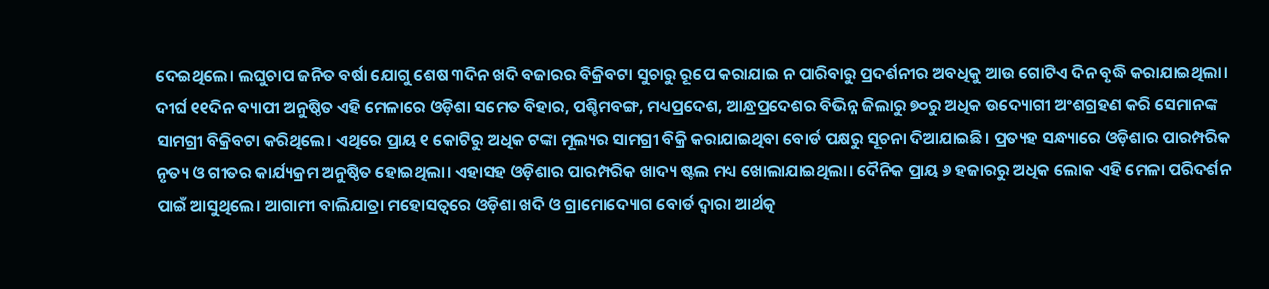ଦେଇଥିଲେ। ଲଘୁଚାପ ଜନିତ ବର୍ଷା ଯୋଗୁ ଶେଷ ୩ଦିନ ଖଦି ବଜାରର ବିକ୍ରିବଟା ସୁଚାରୁ ରୂପେ କରାଯାଇ ନ ପାରିବାରୁ ପ୍ରଦର୍ଶନୀର ଅବଧିକୁ ଆଉ ଗୋଟିଏ ଦିନ ବୃଦ୍ଧି କରାଯାଇଥିଲା। ଦୀର୍ଘ ୧୧ଦିନ ବ୍ୟାପୀ ଅନୁଷ୍ଠିତ ଏହି ମେଳାରେ ଓଡ଼ିଶା ସମେତ ବିହାର, ପଶ୍ଚିମବଙ୍ଗ, ମଧ୍ୟପ୍ରଦେଶ, ଆନ୍ଧ୍ରପ୍ରଦେଶର ବିଭିନ୍ନ ଜିଲାରୁ ୭୦ରୁ ଅଧିକ ଉଦ୍ୟୋଗୀ ଅଂଶଗ୍ରହଣ କରି ସେମାନଙ୍କ ସାମଗ୍ରୀ ବିକ୍ରିବଟା କରିଥିଲେ। ଏଥିରେ ପ୍ରାୟ ୧ କୋଟିରୁ ଅଧିକ ଟଙ୍କା ମୂଲ୍ୟର ସାମଗ୍ରୀ ବିକ୍ରି କରାଯାଇଥିବା ବୋର୍ଡ ପକ୍ଷରୁ ସୂଚନା ଦିଆଯାଇଛି। ପ୍ରତ୍ୟହ ସନ୍ଧ୍ୟାରେ ଓଡ଼ିଶାର ପାରମ୍ପରିକ ନୃତ୍ୟ ଓ ଗୀତର କାର୍ଯ୍ୟକ୍ରମ ଅନୁଷ୍ଠିତ ହୋଇଥିଲା। ଏହାସହ ଓଡ଼ିଶାର ପାରମ୍ପରିକ ଖାଦ୍ୟ ଷ୍ଟଲ ମଧ୍ୟ ଖୋଲାଯାଇଥିଲା। ଦୈନିକ ପ୍ରାୟ ୬ ହଜାରରୁ ଅଧିକ ଲୋକ ଏହି ମେଳା ପରିଦର୍ଶନ ପାଇଁ ଆସୁଥିଲେ। ଆଗାମୀ ବାଲିଯାତ୍ରା ମହୋସତ୍ବରେ ଓଡ଼ିଶା ଖଦି ଓ ଗ୍ରାମୋଦ୍ୟୋଗ ବୋର୍ଡ ଦ୍ୱାରା ଆର୍ଥତ୍କ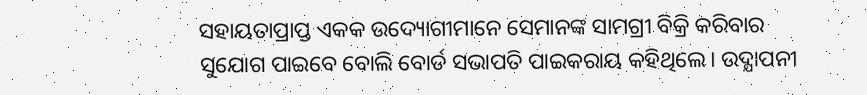ସହାୟତାପ୍ରାପ୍ତ ଏକକ ଉଦ୍ୟୋଗୀମାନେ ସେମାନଙ୍କ ସାମଗ୍ରୀ ବିକ୍ରି କରିବାର ସୁଯୋଗ ପାଇବେ ବୋଲି ବୋର୍ଡ ସଭାପତି ପାଇକରାୟ କହିଥିଲେ। ଉଦ୍ଯାପନୀ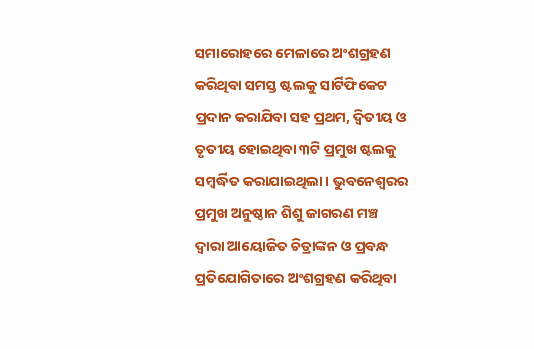ସମାରୋହରେ ମେଳାରେ ଅଂଶଗ୍ରହଣ କରିଥିବା ସମସ୍ତ ଷ୍ଟଲକୁ ସାର୍ଟିଫିକେଟ ପ୍ରଦାନ କରାଯିବା ସହ ପ୍ରଥମ, ଦ୍ୱିତୀୟ ଓ ତୃତୀୟ ହୋଇଥିବା ୩ଟି ପ୍ରମୁଖ ଷ୍ଟଲକୁ ସମ୍ବର୍ଦ୍ଧିତ କରାଯାଇଥିଲା। ଭୁବନେଶ୍ୱରର ପ୍ରମୁଖ ଅନୁଷ୍ଠାନ ଶିଶୁ ଜାଗରଣ ମଞ୍ଚ ଦ୍ୱାରା ଆୟୋଜିତ ଚିତ୍ରାଙ୍କନ ଓ ପ୍ରବନ୍ଧ ପ୍ରତିଯୋଗିତାରେ ଅଂଶଗ୍ରହଣ କରିଥିବା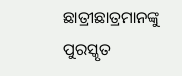ଛାତ୍ରୀଛାତ୍ରମାନଙ୍କୁ ପୁରସ୍କୃତ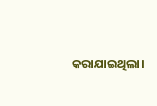କରାଯାଇଥିଲା।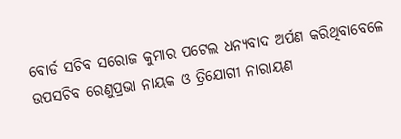ବୋର୍ଡ ସଚିବ ସରୋଜ କୁମାର ପଟେଲ ଧନ୍ୟବାଦ ଅର୍ପଣ କରିଥିବାବେଳେ ଉପସଚିବ ରେଣୁପ୍ରଭା ନାୟକ ଓ ତ୍ରିଯୋଗୀ ନାରାୟଣ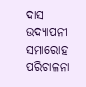ଦାସ ଉଦ୍ଯାପନୀ ସମାରୋହ ପରିଚାଳନା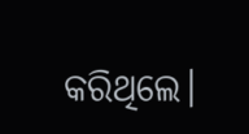କରିଥିଲେ।